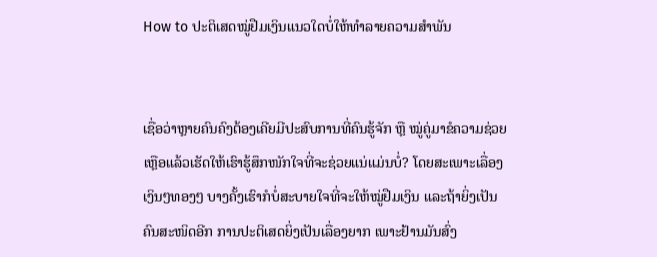How to ປະຕິເສດໝູ່ຢືມເງິນແນວໃດບໍ່ໃຫ້ທຳລາຍຄວາມສຳພັນ


ເຊື່ອວ່າຫຼາຍຄົນຄົງຕ້ອງເຄີຍມີປະສົບການທີ່ຄົນຮູ້ຈັກ ຫຼື ໝູ່ຄູ່ມາຂໍຄວາມຊ່ວຍເຫຼືອແລ້ວເຮັດໃຫ້ເຮົາຮູ້ສຶກໜັກໃຈທີ່ຈະຊ່ວຍແນ່ແມ່ນບໍ່? ໂດຍສະເພາະເລື່ອງເງິນໆທອງໆ ບາງຄັ້ງເຮົາກໍບໍ່ສະບາຍໃຈທີ່ຈະໃຫ້ໝູ່ຢືມເງິນ ແລະຖ້າຍິ່ງເປັນຄົນສະໜິດອີກ ການປະຕິເສດຍິ່ງເປັນເລື່ອງຍາກ ເພາະຢ້ານມັນສົ່ງ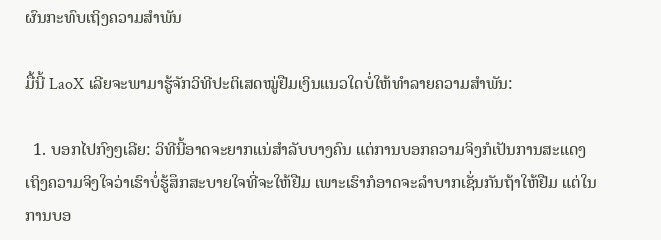ຜົນກະທົບເຖິງຄວາມສຳພັນ

ມື້ນີ້ LaoX ເລີຍຈະພາມາຮູ້ຈັກວິທີປະຕິເສດໝູ່ຢືມເງິນແນວໃດບໍ່ໃຫ້ທຳລາຍຄວາມສຳພັນ:

  1. ບອກໄປກົງໆເລີຍ: ວິທີນີ້ອາດຈະຍາກແນ່ສຳລັບບາງຄົນ ແຕ່ການບອກຄວາມຈິງກໍເປັນການສະແດງເຖິງຄວາມຈິງໃຈວ່າເຮົາບໍ່ຮູ້ສຶກສະບາຍໃຈທີ່ຈະໃຫ້ຢືມ ເພາະເຮົາກໍອາດຈະລຳບາກເຊັ່ນກັນຖ້າໃຫ້ຢືມ ແຕ່ໃນການບອ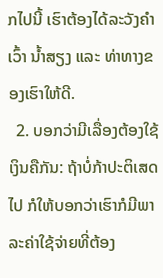ກໄປນີ້ ເຮົາຕ້ອງໄດ້ລະວັງຄຳເວົ້າ ນ້ຳສຽງ ແລະ ທ່າທາງຂອງເຮົາໃຫ້ດີ.
  2. ບອກວ່າມີເລື່ອງຕ້ອງໃຊ້ເງິນຄືກັນ: ຖ້າບໍ່ກ້າປະຕິເສດໄປ ກໍໃຫ້ບອກວ່າເຮົາກໍມີພາລະຄ່າໃຊ້ຈ່າຍທີ່ຕ້ອງ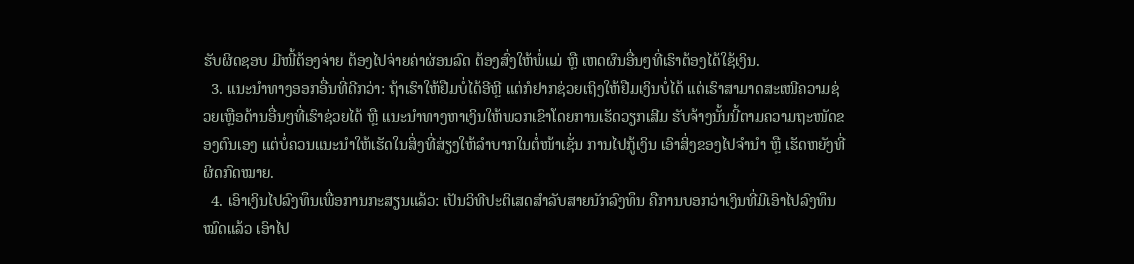ຮັບຜິດຊອບ ມີໜີ້ຕ້ອງຈ່າຍ ຕ້ອງໄປຈ່າຍຄ່າຜ່ອນລົດ ຕ້ອງສົ່ງໃຫ້ພໍ່ແມ່ ຫຼື ເຫດຜົນອື່ນໆທີ່ເຮົາຕ້ອງໄດ້ໃຊ້ເງິນ.
  3. ແນະນຳທາງອອກອື່ນທີ່ດີກວ່າ: ຖ້າເຮົາໃຫ້ຢືມບໍ່ໄດ້ອີຫຼີ ແຕ່ກໍຢາກຊ່ວຍເຖິງໃຫ້ຢືມເງິນບໍ່ໄດ້ ແຕ່ເຮົາສາມາດສະເໜີຄວາມຊ່ວຍເຫຼືອດ້ານອື່ນໆທີ່ເຮົາຊ່ວຍໄດ້ ຫຼື ແນະນຳທາງຫາເງິນໃຫ້ພວກເຂົາໂດຍການເຮັດວຽກເສີມ ຮັບຈ້າງນັ້ນນີ້ຕາມຄວາມຖະໜັດຂອງຕົນເອງ ແຕ່ບໍ່ຄວນແນະນຳໃຫ້ເຮັດໃນສິ່ງທີ່ສ່ຽງໃຫ້ລຳບາກໃນຕໍ່ໜ້າເຊັ່ນ ການໄປກູ້ເງິນ ເອົາສິ່ງຂອງໄປຈຳນຳ ຫຼື ເຮັດຫຍັງທີ່ຜິດກົດໝາຍ.
  4. ເອົາເງິນໄປລົງທຶນເພື່ອການກະສຽນແລ້ວ: ເປັນວິທີປະຕິເສດສຳລັບສາຍນັກລົງທຶນ ຄືການບອກວ່າເງິນທີ່ມີເອົາໄປລົງທຶນໝົດແລ້ວ ເອົາໄປ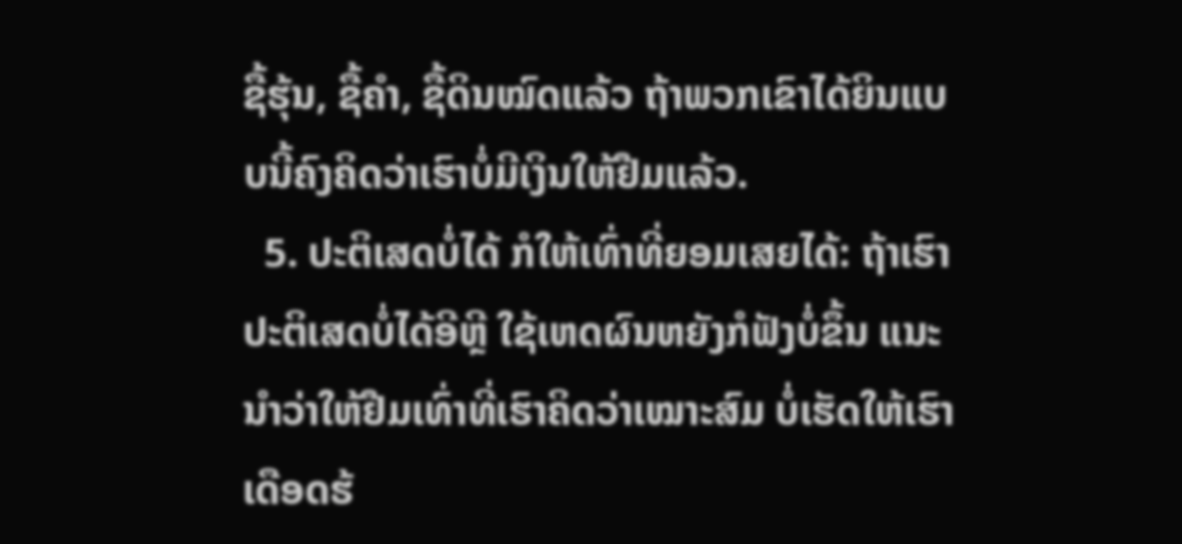ຊື້ຮຸ້ນ, ຊື້ຄຳ, ຊື້ດິນໝົດແລ້ວ ຖ້າພວກເຂົາໄດ້ຍິນແບບນີ້ຄົງຄິດວ່າເຮົາບໍ່ມີເງິນໃຫ້ຢືມແລ້ວ.
  5. ປະຕິເສດບໍ່ໄດ້ ກໍໃຫ້ເທົ່າທີ່ຍອມເສຍໄດ້: ຖ້າເຮົາປະຕິເສດບໍ່ໄດ້ອີຫຼີ ໃຊ້ເຫດຜົນຫຍັງກໍຟັງບໍ່ຂຶ້ນ ແນະນຳວ່າໃຫ້ຢືມເທົ່າທີ່ເຮົາຄິດວ່າເໝາະສົມ ບໍ່ເຮັດໃຫ້ເຮົາເດືອດຮ້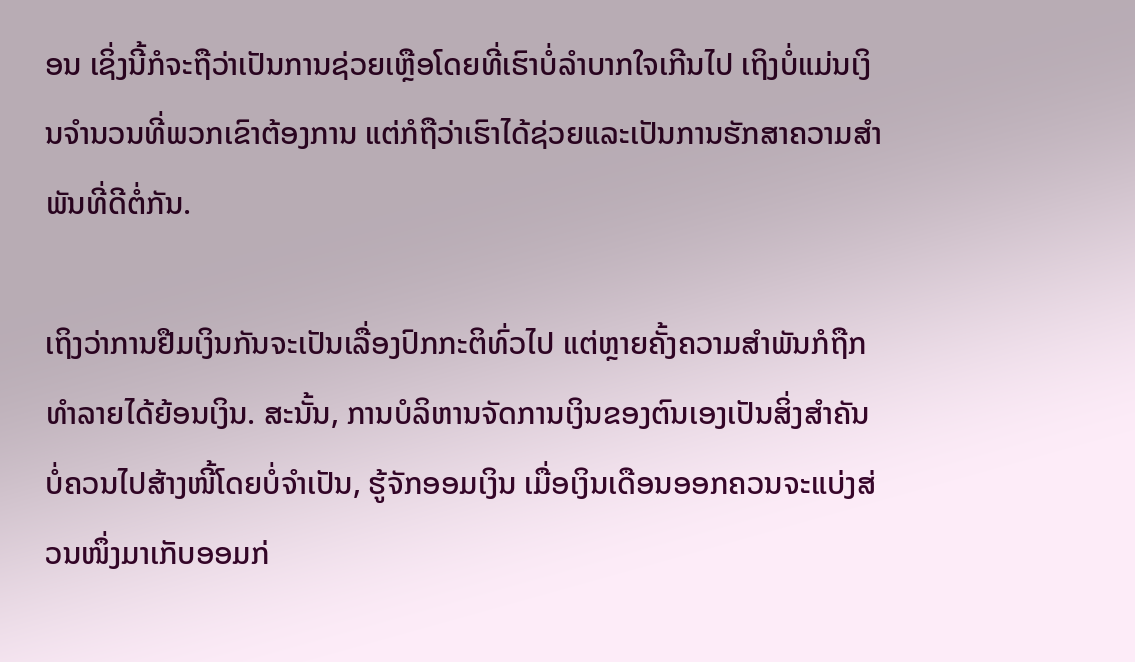ອນ ເຊິ່ງນີ້ກໍຈະຖືວ່າເປັນການຊ່ວຍເຫຼືອໂດຍທີ່ເຮົາບໍ່ລຳບາກໃຈເກີນໄປ ເຖິງບໍ່ແມ່ນເງິນຈຳນວນທີ່ພວກເຂົາຕ້ອງການ ແຕ່ກໍຖືວ່າເຮົາໄດ້ຊ່ວຍແລະເປັນການຮັກສາຄວາມສຳພັນທີ່ດີຕໍ່ກັນ.

ເຖິງວ່າການຢືມເງິນກັນຈະເປັນເລື່ອງປົກກະຕິທົ່ວໄປ ແຕ່ຫຼາຍຄັ້ງຄວາມສຳພັນກໍຖືກທຳລາຍໄດ້ຍ້ອນເງິນ. ສະນັ້ນ, ການບໍລິຫານຈັດການເງິນຂອງຕົນເອງເປັນສິ່ງສຳຄັນ ບໍ່ຄວນໄປສ້າງໜີ້ໂດຍບໍ່ຈຳເປັນ, ຮູ້ຈັກອອມເງິນ ເມື່ອເງິນເດືອນອອກຄວນຈະແບ່ງສ່ວນໜຶ່ງມາເກັບອອມກ່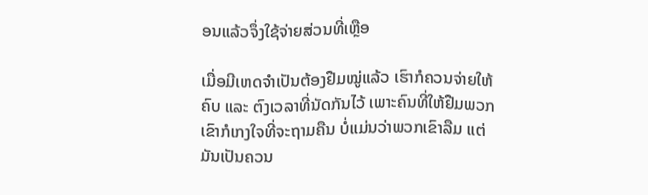ອນແລ້ວຈຶ່ງໃຊ້ຈ່າຍສ່ວນທີ່ເຫຼືອ

ເມື່ອມີເຫດຈຳເປັນຕ້ອງຢືມໝູ່ແລ້ວ ເຮົາກໍຄວນຈ່າຍໃຫ້ຄົບ ແລະ ຕົງເວລາທີ່ນັດກັນໄວ້ ເພາະຄົນທີ່ໃຫ້ຢືມພວກເຂົາກໍເກງໃຈທີ່ຈະຖາມຄືນ ບໍ່ແມ່ນວ່າພວກເຂົາລືມ ແຕ່ມັນເປັນຄວນ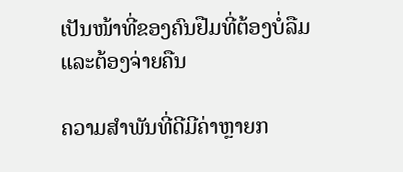ເປັນໜ້າທີ່ຂອງຄົນຢືມທີ່ຕ້ອງບໍ່ລືມແລະຕ້ອງຈ່າຍຄືນ

ຄວາມສຳພັນທີ່ດີມີຄ່າຫຼາຍກ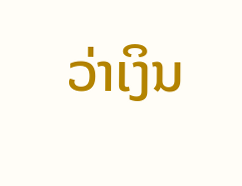ວ່າເງິນ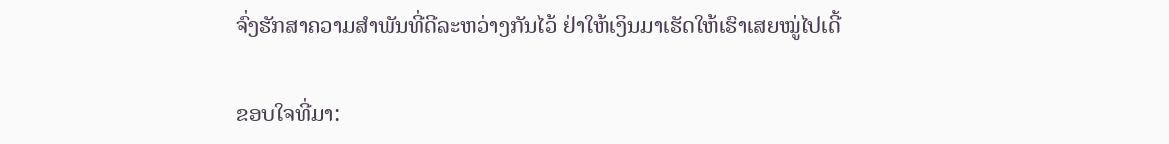ຈົ່ງຮັກສາຄວາມສຳພັນທີ່ດີລະຫວ່າງກັນໄວ້ ຢ່າໃຫ້ເງິນມາເຮັດໃຫ້ເຮົາເສຍໝູ່ໄປເດີ້

ຂອບໃຈທີ່ມາ: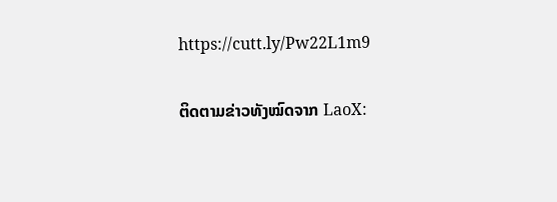https://cutt.ly/Pw22L1m9

ຕິດຕາມຂ່າວທັງໝົດຈາກ LaoX: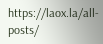https://laox.la/all-posts/